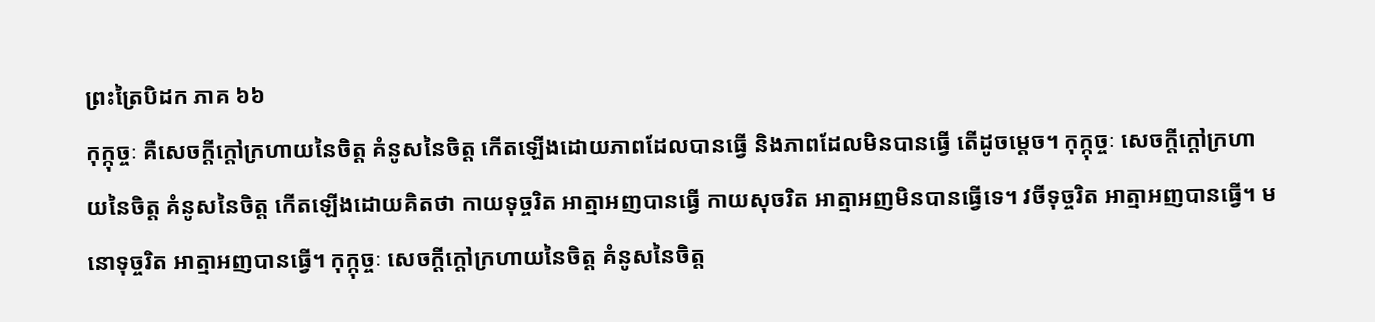ព្រះត្រៃបិដក ភាគ ៦៦
កុក្កុច្ចៈ គឺសេចក្តីក្តៅក្រហាយនៃចិត្ត គំនូសនៃចិត្ត កើតឡើងដោយភាពដែលបានធ្វើ និងភាពដែលមិនបានធ្វើ តើដូចម្តេច។ កុក្កុច្ចៈ សេចក្តីក្តៅក្រហាយនៃចិត្ត គំនូសនៃចិត្ត កើតឡើងដោយគិតថា កាយទុច្ចរិត អាត្មាអញបានធ្វើ កាយសុចរិត អាត្មាអញមិនបានធ្វើទេ។ វចីទុច្ចរិត អាត្មាអញបានធ្វើ។ មនោទុច្ចរិត អាត្មាអញបានធ្វើ។ កុក្កុច្ចៈ សេចក្តីក្តៅក្រហាយនៃចិត្ត គំនូសនៃចិត្ត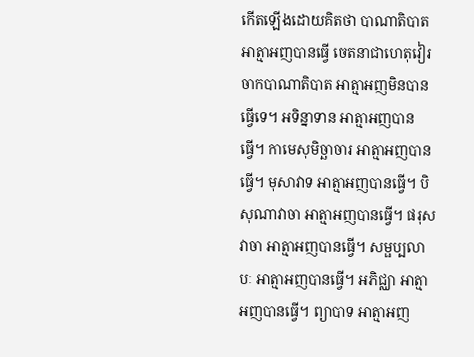កើតឡើងដោយគិតថា បាណាតិបាត អាត្មាអញបានធ្វើ ចេតនាជាហេតុវៀរចាកបាណាតិបាត អាត្មាអញមិនបានធ្វើទេ។ អទិន្នាទាន អាត្មាអញបានធ្វើ។ កាមេសុមិច្ឆាចារ អាត្មាអញបានធ្វើ។ មុសាវាទ អាត្មាអញបានធ្វើ។ បិសុណាវាចា អាត្មាអញបានធ្វើ។ ផរុសវាចា អាត្មាអញបានធ្វើ។ សម្ផប្បលាបៈ អាត្មាអញបានធ្វើ។ អភិជ្ឈា អាត្មាអញបានធ្វើ។ ព្យាបាទ អាត្មាអញ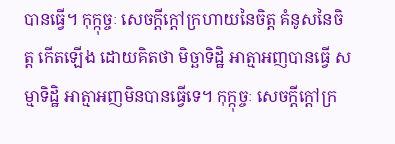បានធ្វើ។ កុក្កុច្ចៈ សេចក្តីក្តៅក្រហាយនៃចិត្ត គំនូសនៃចិត្ត កើតឡើង ដោយគិតថា មិច្ឆាទិដ្ឋិ អាត្មាអញបានធ្វើ សម្មាទិដ្ឋិ អាត្មាអញមិនបានធ្វើទេ។ កុក្កុច្ចៈ សេចក្តីក្តៅក្រ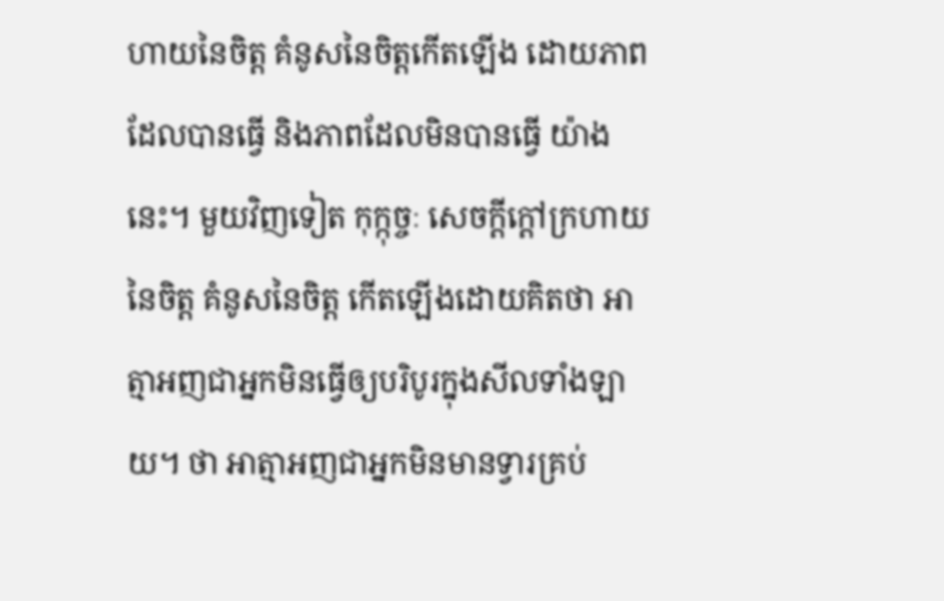ហាយនៃចិត្ត គំនូសនៃចិត្តកើតឡើង ដោយភាពដែលបានធ្វើ និងភាពដែលមិនបានធ្វើ យ៉ាងនេះ។ មួយវិញទៀត កុក្កុច្ចៈ សេចក្តីក្តៅក្រហាយនៃចិត្ត គំនូសនៃចិត្ត កើតឡើងដោយគិតថា អាត្មាអញជាអ្នកមិនធ្វើឲ្យបរិបូរក្នុងសីលទាំងឡាយ។ ថា អាត្មាអញជាអ្នកមិនមានទ្វារគ្រប់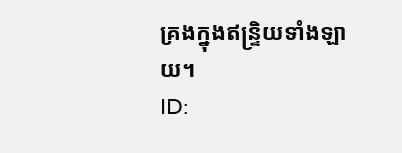គ្រងក្នុងឥន្រ្ទិយទាំងឡាយ។
ID: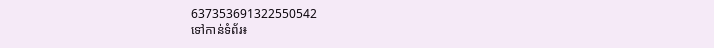637353691322550542
ទៅកាន់ទំព័រ៖